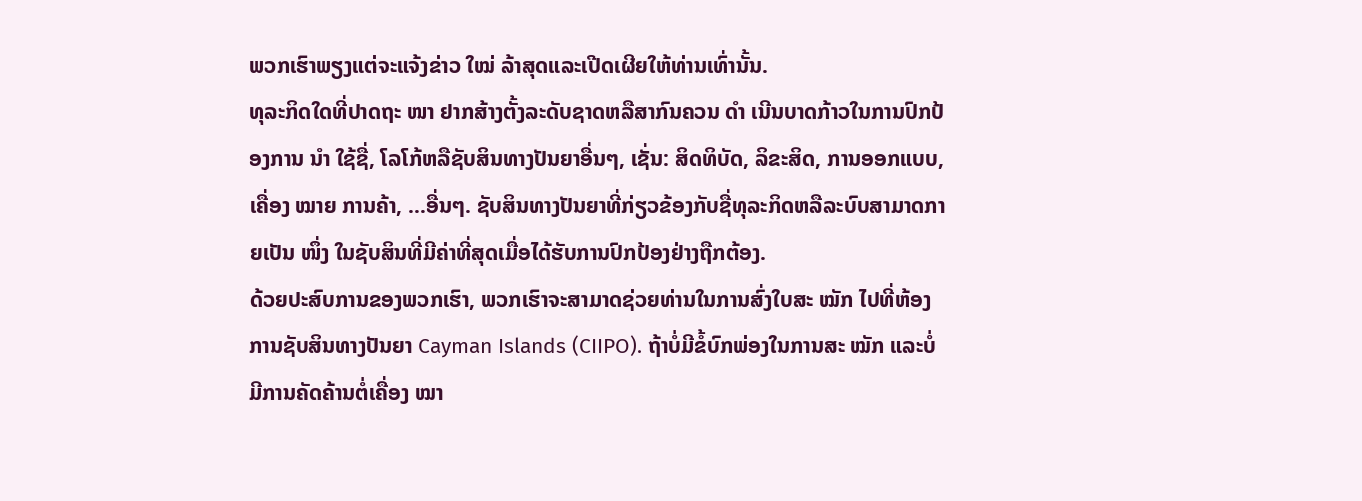ພວກເຮົາພຽງແຕ່ຈະແຈ້ງຂ່າວ ໃໝ່ ລ້າສຸດແລະເປີດເຜີຍໃຫ້ທ່ານເທົ່ານັ້ນ.
ທຸລະກິດໃດທີ່ປາດຖະ ໜາ ຢາກສ້າງຕັ້ງລະດັບຊາດຫລືສາກົນຄວນ ດຳ ເນີນບາດກ້າວໃນການປົກປ້ອງການ ນຳ ໃຊ້ຊື່, ໂລໂກ້ຫລືຊັບສິນທາງປັນຍາອື່ນໆ, ເຊັ່ນ: ສິດທິບັດ, ລິຂະສິດ, ການອອກແບບ, ເຄື່ອງ ໝາຍ ການຄ້າ, …ອື່ນໆ. ຊັບສິນທາງປັນຍາທີ່ກ່ຽວຂ້ອງກັບຊື່ທຸລະກິດຫລືລະບົບສາມາດກາຍເປັນ ໜຶ່ງ ໃນຊັບສິນທີ່ມີຄ່າທີ່ສຸດເມື່ອໄດ້ຮັບການປົກປ້ອງຢ່າງຖືກຕ້ອງ.
ດ້ວຍປະສົບການຂອງພວກເຮົາ, ພວກເຮົາຈະສາມາດຊ່ວຍທ່ານໃນການສົ່ງໃບສະ ໝັກ ໄປທີ່ຫ້ອງການຊັບສິນທາງປັນຍາ Cayman Islands (CIIPO). ຖ້າບໍ່ມີຂໍ້ບົກພ່ອງໃນການສະ ໝັກ ແລະບໍ່ມີການຄັດຄ້ານຕໍ່ເຄື່ອງ ໝາ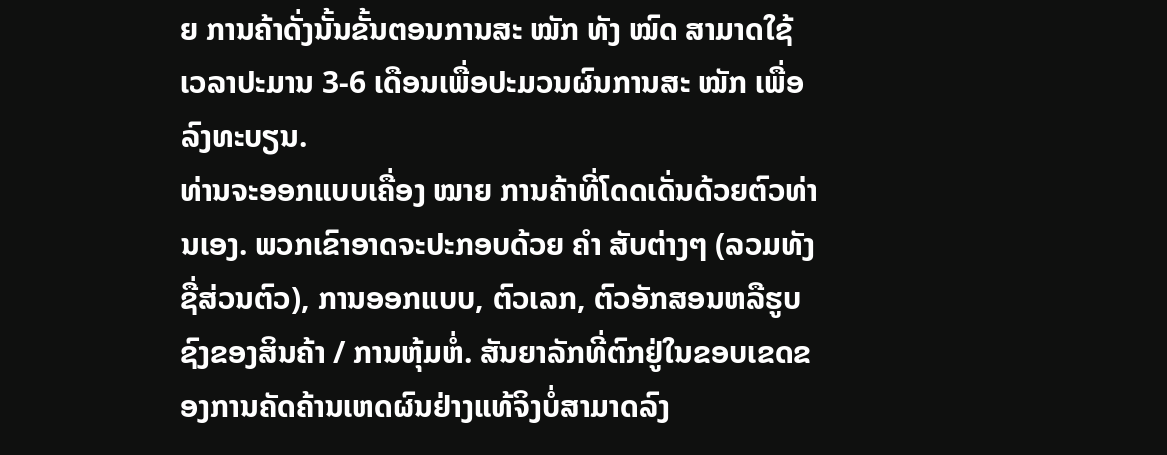ຍ ການຄ້າດັ່ງນັ້ນຂັ້ນຕອນການສະ ໝັກ ທັງ ໝົດ ສາມາດໃຊ້ເວລາປະມານ 3-6 ເດືອນເພື່ອປະມວນຜົນການສະ ໝັກ ເພື່ອລົງທະບຽນ.
ທ່ານຈະອອກແບບເຄື່ອງ ໝາຍ ການຄ້າທີ່ໂດດເດັ່ນດ້ວຍຕົວທ່ານເອງ. ພວກເຂົາອາດຈະປະກອບດ້ວຍ ຄຳ ສັບຕ່າງໆ (ລວມທັງຊື່ສ່ວນຕົວ), ການອອກແບບ, ຕົວເລກ, ຕົວອັກສອນຫລືຮູບຊົງຂອງສິນຄ້າ / ການຫຸ້ມຫໍ່. ສັນຍາລັກທີ່ຕົກຢູ່ໃນຂອບເຂດຂອງການຄັດຄ້ານເຫດຜົນຢ່າງແທ້ຈິງບໍ່ສາມາດລົງ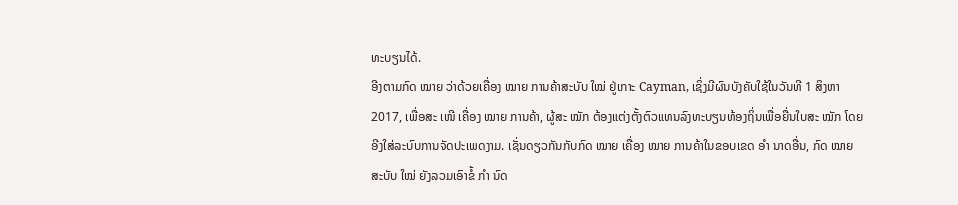ທະບຽນໄດ້.
ອີງຕາມກົດ ໝາຍ ວ່າດ້ວຍເຄື່ອງ ໝາຍ ການຄ້າສະບັບ ໃໝ່ ຢູ່ເກາະ Cayman, ເຊິ່ງມີຜົນບັງຄັບໃຊ້ໃນວັນທີ 1 ສິງຫາ 2017, ເພື່ອສະ ເໜີ ເຄື່ອງ ໝາຍ ການຄ້າ, ຜູ້ສະ ໝັກ ຕ້ອງແຕ່ງຕັ້ງຕົວແທນລົງທະບຽນທ້ອງຖິ່ນເພື່ອຍື່ນໃບສະ ໝັກ ໂດຍອີງໃສ່ລະບົບການຈັດປະເພດງາມ. ເຊັ່ນດຽວກັນກັບກົດ ໝາຍ ເຄື່ອງ ໝາຍ ການຄ້າໃນຂອບເຂດ ອຳ ນາດອື່ນ, ກົດ ໝາຍ ສະບັບ ໃໝ່ ຍັງລວມເອົາຂໍ້ ກຳ ນົດ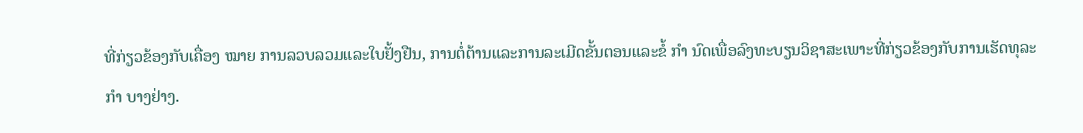ທີ່ກ່ຽວຂ້ອງກັບເຄື່ອງ ໝາຍ ການລວບລວມແລະໃບຢັ້ງຢືນ, ການຕໍ່ຕ້ານແລະການລະເມີດຂັ້ນຕອນແລະຂໍ້ ກຳ ນົດເພື່ອລົງທະບຽນວິຊາສະເພາະທີ່ກ່ຽວຂ້ອງກັບການເຮັດທຸລະ ກຳ ບາງຢ່າງ.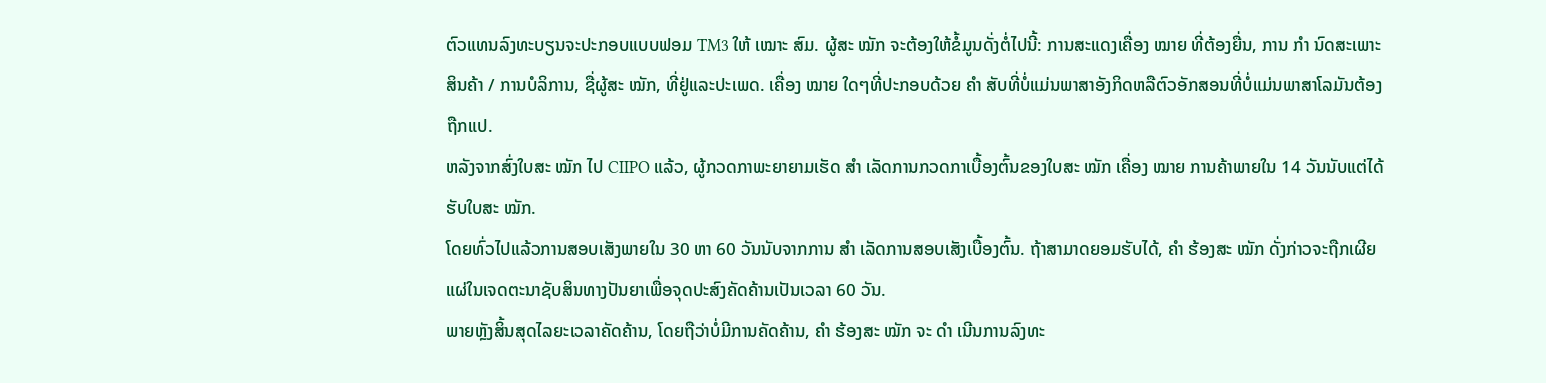ຕົວແທນລົງທະບຽນຈະປະກອບແບບຟອມ TM3 ໃຫ້ ເໝາະ ສົມ. ຜູ້ສະ ໝັກ ຈະຕ້ອງໃຫ້ຂໍ້ມູນດັ່ງຕໍ່ໄປນີ້: ການສະແດງເຄື່ອງ ໝາຍ ທີ່ຕ້ອງຍື່ນ, ການ ກຳ ນົດສະເພາະສິນຄ້າ / ການບໍລິການ, ຊື່ຜູ້ສະ ໝັກ, ທີ່ຢູ່ແລະປະເພດ. ເຄື່ອງ ໝາຍ ໃດໆທີ່ປະກອບດ້ວຍ ຄຳ ສັບທີ່ບໍ່ແມ່ນພາສາອັງກິດຫລືຕົວອັກສອນທີ່ບໍ່ແມ່ນພາສາໂລມັນຕ້ອງຖືກແປ.
ຫລັງຈາກສົ່ງໃບສະ ໝັກ ໄປ CIIPO ແລ້ວ, ຜູ້ກວດກາພະຍາຍາມເຮັດ ສຳ ເລັດການກວດກາເບື້ອງຕົ້ນຂອງໃບສະ ໝັກ ເຄື່ອງ ໝາຍ ການຄ້າພາຍໃນ 14 ວັນນັບແຕ່ໄດ້ຮັບໃບສະ ໝັກ.
ໂດຍທົ່ວໄປແລ້ວການສອບເສັງພາຍໃນ 30 ຫາ 60 ວັນນັບຈາກການ ສຳ ເລັດການສອບເສັງເບື້ອງຕົ້ນ. ຖ້າສາມາດຍອມຮັບໄດ້, ຄຳ ຮ້ອງສະ ໝັກ ດັ່ງກ່າວຈະຖືກເຜີຍແຜ່ໃນເຈດຕະນາຊັບສິນທາງປັນຍາເພື່ອຈຸດປະສົງຄັດຄ້ານເປັນເວລາ 60 ວັນ.
ພາຍຫຼັງສິ້ນສຸດໄລຍະເວລາຄັດຄ້ານ, ໂດຍຖືວ່າບໍ່ມີການຄັດຄ້ານ, ຄຳ ຮ້ອງສະ ໝັກ ຈະ ດຳ ເນີນການລົງທະ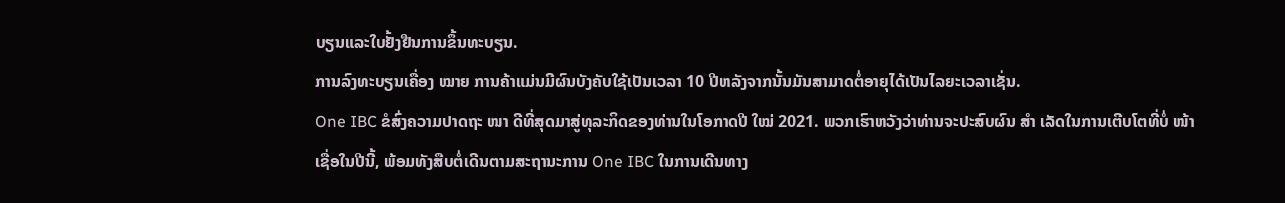ບຽນແລະໃບຢັ້ງຢືນການຂຶ້ນທະບຽນ.
ການລົງທະບຽນເຄື່ອງ ໝາຍ ການຄ້າແມ່ນມີຜົນບັງຄັບໃຊ້ເປັນເວລາ 10 ປີຫລັງຈາກນັ້ນມັນສາມາດຕໍ່ອາຍຸໄດ້ເປັນໄລຍະເວລາເຊັ່ນ.
One IBC ຂໍສົ່ງຄວາມປາດຖະ ໜາ ດີທີ່ສຸດມາສູ່ທຸລະກິດຂອງທ່ານໃນໂອກາດປີ ໃໝ່ 2021. ພວກເຮົາຫວັງວ່າທ່ານຈະປະສົບຜົນ ສຳ ເລັດໃນການເຕີບໂຕທີ່ບໍ່ ໜ້າ ເຊື່ອໃນປີນີ້, ພ້ອມທັງສືບຕໍ່ເດີນຕາມສະຖານະການ One IBC ໃນການເດີນທາງ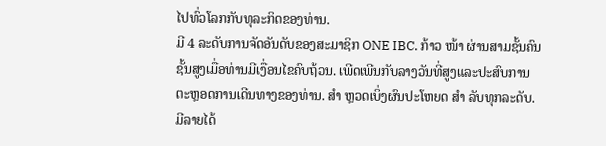ໄປທົ່ວໂລກກັບທຸລະກິດຂອງທ່ານ.
ມີ 4 ລະດັບການຈັດອັນດັບຂອງສະມາຊິກ ONE IBC. ກ້າວ ໜ້າ ຜ່ານສາມຊັ້ນຄົນຊັ້ນສູງເມື່ອທ່ານມີເງື່ອນໄຂຄົບຖ້ວນ. ເພີດເພີນກັບລາງວັນທີ່ສູງແລະປະສົບການຕະຫຼອດການເດີນທາງຂອງທ່ານ. ສຳ ຫຼວດເບິ່ງຜົນປະໂຫຍດ ສຳ ລັບທຸກລະດັບ. ມີລາຍໄດ້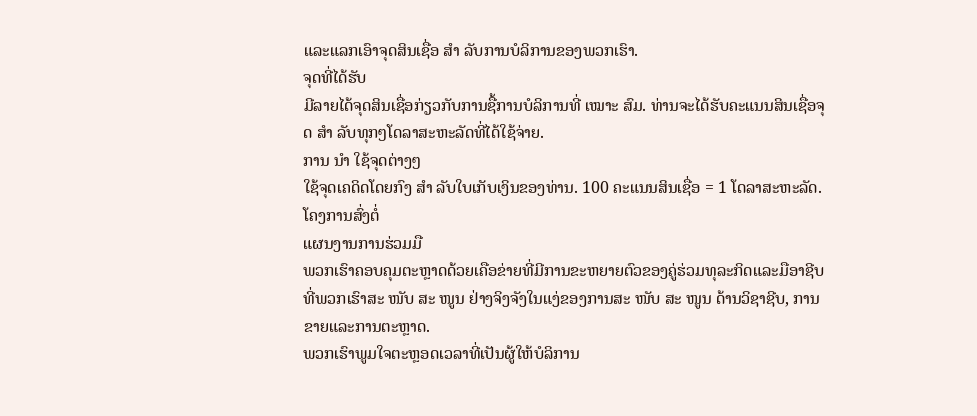ແລະແລກເອົາຈຸດສິນເຊື່ອ ສຳ ລັບການບໍລິການຂອງພວກເຮົາ.
ຈຸດທີ່ໄດ້ຮັບ
ມີລາຍໄດ້ຈຸດສິນເຊື່ອກ່ຽວກັບການຊື້ການບໍລິການທີ່ ເໝາະ ສົມ. ທ່ານຈະໄດ້ຮັບຄະແນນສິນເຊື່ອຈຸດ ສຳ ລັບທຸກໆໂດລາສະຫະລັດທີ່ໄດ້ໃຊ້ຈ່າຍ.
ການ ນຳ ໃຊ້ຈຸດຕ່າງໆ
ໃຊ້ຈຸດເຄດິດໂດຍກົງ ສຳ ລັບໃບເກັບເງິນຂອງທ່ານ. 100 ຄະແນນສິນເຊື່ອ = 1 ໂດລາສະຫະລັດ.
ໂຄງການສົ່ງຕໍ່
ແຜນງານການຮ່ວມມື
ພວກເຮົາຄອບຄຸມຕະຫຼາດດ້ວຍເຄືອຂ່າຍທີ່ມີການຂະຫຍາຍຕົວຂອງຄູ່ຮ່ວມທຸລະກິດແລະມືອາຊີບທີ່ພວກເຮົາສະ ໜັບ ສະ ໜູນ ຢ່າງຈິງຈັງໃນແງ່ຂອງການສະ ໜັບ ສະ ໜູນ ດ້ານວິຊາຊີບ, ການຂາຍແລະການຕະຫຼາດ.
ພວກເຮົາພູມໃຈຕະຫຼອດເວລາທີ່ເປັນຜູ້ໃຫ້ບໍລິການ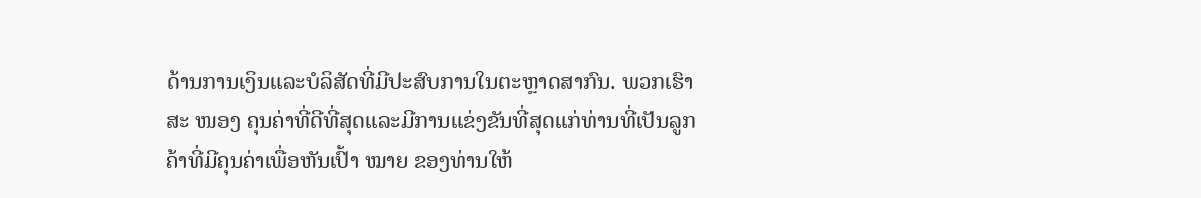ດ້ານການເງິນແລະບໍລິສັດທີ່ມີປະສົບການໃນຕະຫຼາດສາກົນ. ພວກເຮົາສະ ໜອງ ຄຸນຄ່າທີ່ດີທີ່ສຸດແລະມີການແຂ່ງຂັນທີ່ສຸດແກ່ທ່ານທີ່ເປັນລູກຄ້າທີ່ມີຄຸນຄ່າເພື່ອຫັນເປົ້າ ໝາຍ ຂອງທ່ານໃຫ້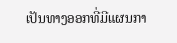ເປັນທາງອອກທີ່ມີແຜນກາ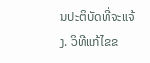ນປະຕິບັດທີ່ຈະແຈ້ງ. ວິທີແກ້ໄຂຂ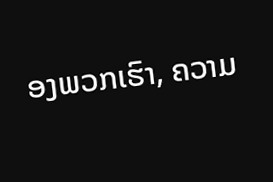ອງພວກເຮົາ, ຄວາມ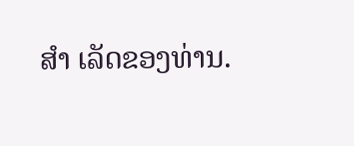ສຳ ເລັດຂອງທ່ານ.